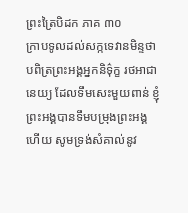ព្រះត្រៃបិដក ភាគ ៣០
ក្រាបទូលដល់សក្កទេវានមិន្ទថា បពិត្រព្រះអង្គអ្នកនិទ៌ុក្ខ រថអាជានេយ្យ ដែលទឹមសេះមួយពាន់ ខ្ញុំព្រះអង្គបានទឹមបម្រុងព្រះអង្គហើយ សូមទ្រង់សំគាល់នូវ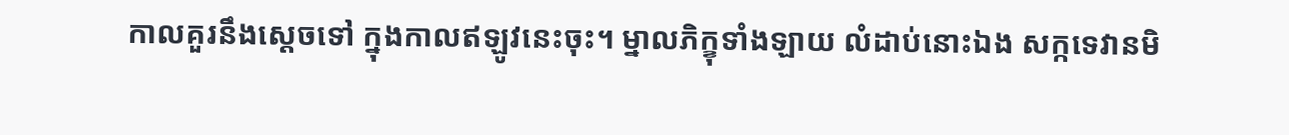កាលគួរនឹងស្តេចទៅ ក្នុងកាលឥឡូវនេះចុះ។ ម្នាលភិក្ខុទាំងឡាយ លំដាប់នោះឯង សក្កទេវានមិ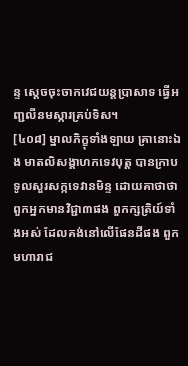ន្ទ ស្តេចចុះចាកវេជយន្តប្រាសាទ ធ្វើអញ្ជលីនមស្ការគ្រប់ទិស។
[៤០៨] ម្នាលភិក្ខុទាំងឡាយ គ្រានោះឯង មាតលិសង្គាហកទេវបុត្ត បានក្រាបទូលសួរសក្កទេវានមិន្ទ ដោយគាថាថា
ពួកអ្នកមានវិជ្ជា៣ផង ពួកក្សត្រិយ៍ទាំងអស់ ដែលគង់នៅលើផែនដីផង ពួកមហារាជ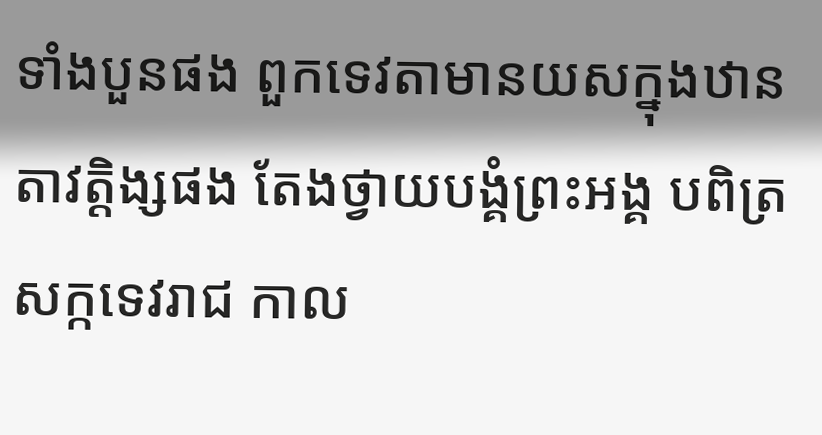ទាំងបួនផង ពួកទេវតាមានយសក្នុងឋានតាវត្តិង្សផង តែងថ្វាយបង្គំព្រះអង្គ បពិត្រសក្កទេវរាជ កាល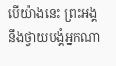បើយ៉ាងនេះ ព្រះអង្គនឹងថ្វាយបង្គំអ្នកណា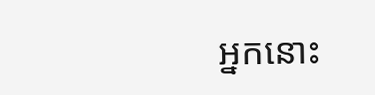អ្នកនោះ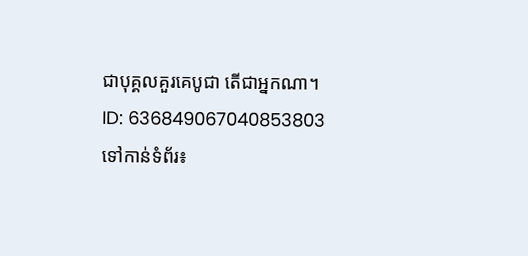ជាបុគ្គលគួរគេបូជា តើជាអ្នកណា។
ID: 636849067040853803
ទៅកាន់ទំព័រ៖